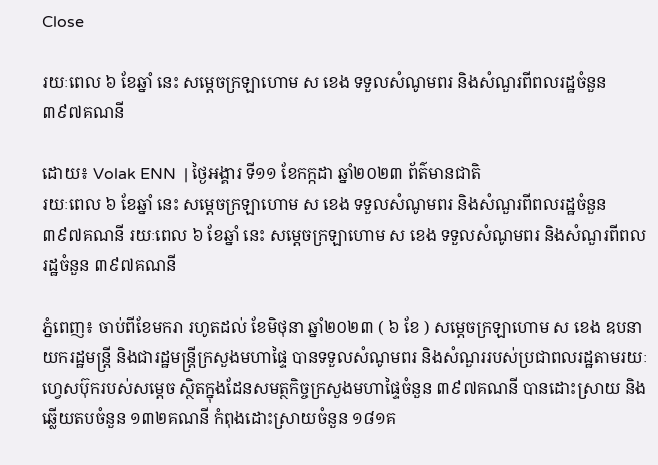Close

រយៈពេល ៦ ខែឆ្នាំ នេះ សម្តេចក្រឡាហោម ស ខេង ទទួលសំណូមពរ និងសំណួរពីពលរដ្ឋចំនួន ៣៩៧គណនី

ដោយ៖ Volak ENN  | ថ្ងៃអង្គារ ទី១១ ខែកក្កដា ឆ្នាំ២០២៣ ព័ត៌មានជាតិ
រយៈពេល ៦ ខែឆ្នាំ នេះ សម្តេចក្រឡាហោម ស ខេង ទទួលសំណូមពរ និងសំណួរពីពលរដ្ឋចំនួន ៣៩៧គណនី រយៈពេល ៦ ខែឆ្នាំ នេះ សម្តេចក្រឡាហោម ស ខេង ទទួលសំណូមពរ និងសំណួរពីពលរដ្ឋចំនួន ៣៩៧គណនី

ភ្នំពេញ៖ ចាប់ពីខែមករា រហូតដល់ ខែមិថុនា ឆ្នាំ២០២៣ ( ៦ ខែ ) សម្តេចក្រឡាហោម ស ខេង ឧបនាយករដ្ឋមន្ត្រី និងជារដ្ឋមន្ត្រីក្រសួងមហាផ្ទៃ បានទទួលសំណូមពរ និងសំណួររបស់ប្រជាពលរដ្ឋតាមរយៈហ្វេសប៊ុករបស់សម្តេច ស្ថិតក្នុងដែនសមត្ថកិច្ចក្រសួងមហាផ្ទៃចំនួន ៣៩៧គណនី បានដោះស្រាយ និងឆ្លើយតបចំនួន ១៣២គណនី កំពុងដោះស្រាយចំនួន ១៨១គ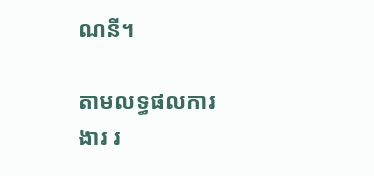ណនី។

តាមលទ្ធផលការងារ រ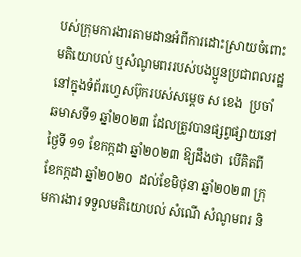បស់ក្រុមការងារតាមដានអំពីការដោះស្រាយចំពោះមតិយោបល់ ឬសំណូមពររបស់បងប្អូនប្រជាពលរដ្ឋ នៅក្នុងទំព័រហ្វេសប៊ុករបស់សម្តេច ស ខេង  ប្រចាំឆមាសទី១ ឆ្នាំ២០២៣ ដែលត្រូវបានផ្សព្វផ្សាយនៅថ្ងៃទី ១១ ខែកក្កដា ឆ្នាំ២០២៣ ឱ្យដឹងថា  បើគិតពីខែកក្កដា ឆ្នាំ២០២០  ដល់ខែមិថុនា ឆ្នាំ២០២៣ ក្រុមការងារ ទទួលមតិយោបល់ សំណើ សំណូមពរ និ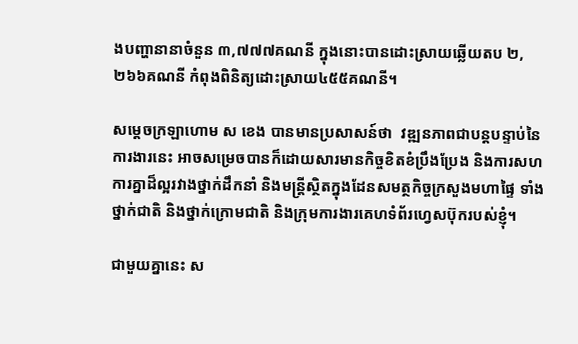ងបញ្ហានានាចំនួន ៣,៧៧៧គណនី ក្នុងនោះបានដោះស្រាយឆ្លើយតប ២,២៦៦គណនី កំពុងពិនិត្យដោះស្រាយ៤៥៥គណនី។

សម្តេចក្រឡាហោម ស ខេង បានមានប្រសាសន៍ថា  វឌ្ឍនភាពជាបន្តបន្ទាប់នៃការងារនេះ អាចសម្រេចបានក៏ដោយសារមានកិច្ចខិតខំប្រឹងប្រែង និងការសហការគ្នាដ៏ល្អរវាងថ្នាក់ដឹកនាំ និងមន្ត្រីស្ថិតក្នុងដែនសមត្ថកិច្ចក្រសួងមហាផ្ទៃ ទាំងថ្នាក់ជាតិ និងថ្នាក់ក្រោមជាតិ និងក្រុមការងារគេហទំព័រហ្វេសប៊ុករបស់ខ្ញុំ។

ជាមួយគ្នានេះ ស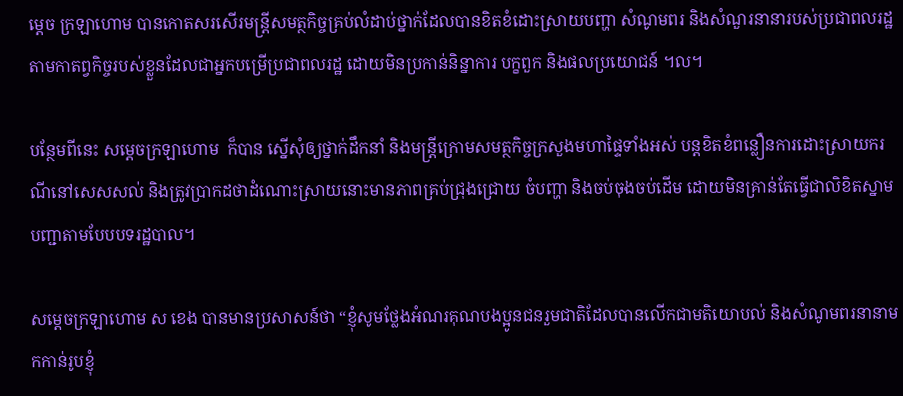ម្តេច ក្រឡាហោម បានកោតសរសើរមន្ត្រីសមត្ថកិច្ចគ្រប់លំដាប់ថ្នាក់ដែលបានខិតខំដោះស្រាយបញ្ហា សំណូមពរ និងសំណួរនានារបស់ប្រជាពលរដ្ឋ តាមកាតព្វកិច្ចរបស់ខ្លួនដែលជាអ្នកបម្រើប្រជាពលរដ្ឋ ដោយមិនប្រកាន់និន្នាការ បក្ខពួក និងផលប្រយោជន៍ ។ល។

បន្ថែមពីនេះ សម្តេចក្រឡាហោម  ក៏បាន ស្នើសុំឲ្យថ្នាក់ដឹកនាំ និងមន្ត្រីក្រោមសមត្ថកិច្ចក្រសួងមហាផ្ទៃទាំងអស់ បន្តខិតខំពន្លឿនការដោះស្រាយករណីនៅសេសសល់ និងត្រូវប្រាកដថាដំណោះស្រាយនោះមានភាពគ្រប់ជ្រុងជ្រោយ ចំបញ្ហា និងចប់ចុងចប់ដើម ដោយមិនគ្រាន់តែធ្វើជាលិខិតស្នាមបញ្ជាតាមបែបបទរដ្ឋបាល។

សម្តេចក្រឡាហោម ស ខេង បានមានប្រសាសន៍ថា “ខ្ញុំសូមថ្លែងអំណរគុណបងប្អូនជនរួមជាតិដែលបានលើកជាមតិយោបល់ និងសំណូមពរនានាមកកាន់រូបខ្ញុំ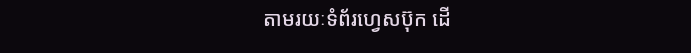តាមរយៈទំព័រហ្វេសប៊ុក ដើ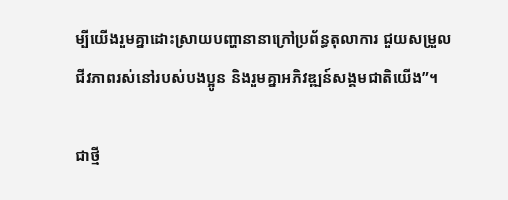ម្បីយើងរួមគ្នាដោះស្រាយបញ្ហានានាក្រៅប្រព័ន្ធតុលាការ ជួយសម្រួលជីវភាពរស់នៅរបស់បងប្អូន និងរួមគ្នាអភិវឌ្ឍន៍សង្គមជាតិយើង”។

ជាថ្មី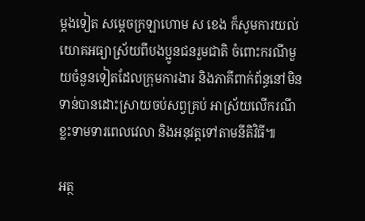ម្តងទៀត សម្តេចក្រឡាហោម ស ខេង ក៏សូមការយល់យោគអធ្យាស្រ័យពីបងប្អូនជនរួមជាតិ ចំពោះករណីមួយចំនួនទៀតដែលក្រុមការងារ និងភាគីពាក់ព័ន្ធនៅមិនទាន់បានដោះស្រាយចប់សព្វគ្រប់ អាស្រ័យលើករណីខ្លះទាមទារពេលវេលា និងអនុវត្តទៅតាមនីតិវិធី៕

អត្ថ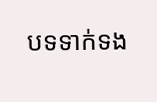បទទាក់ទង